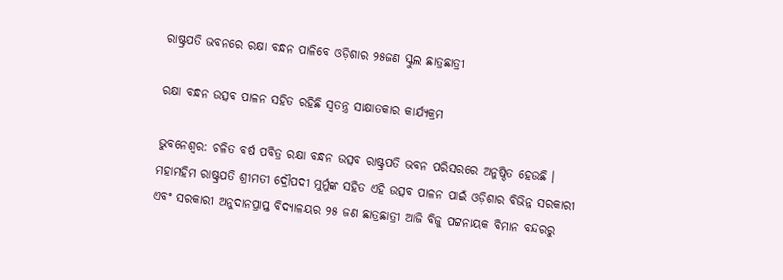ରାଷ୍ଟ୍ରପତି ଭବନରେ ରକ୍ଷା ବନ୍ଧନ ପାଳିବେ ଓଡ଼ିଶାର ୨୫ଜଣ ସ୍କୁଲ ଛାତ୍ରଛାତ୍ରୀ

ରକ୍ଷା ବନ୍ଧନ ଉତ୍ସବ ପାଳନ ସହିତ ରହିଛି ସ୍ଵତନ୍ତ୍ର ସାକ୍ଷାତକାର କାର୍ଯ୍ୟକ୍ରମ

ଭୁବନେଶ୍ଵର: ଚଳିତ ବର୍ଷ ପବିତ୍ର ରକ୍ଷା ବନ୍ଧନ ଉତ୍ସବ ରାଷ୍ଟ୍ରପତି ଭବନ ପରିସରରେ ଅନୁଷ୍ଠିତ ହେଉଛି । ମହାମହିମ ରାଷ୍ଟ୍ରପତି ଶ୍ରୀମତୀ ଦ୍ରୌପଦୀ ମୁର୍ମୁଙ୍କ ସହିତ ଏହି ଉତ୍ସବ ପାଳନ ପାଇଁ ଓଡ଼ିଶାର ବିଭିନ୍ନ ସରକାରୀ ଏବଂ ସରକାରୀ ଅନୁଦାନପ୍ରାପ୍ତ ବିଦ୍ୟାଳୟର ୨୫ ଜଣ ଛାତ୍ରଛାତ୍ରୀ ଆଜି ବିଜୁ ପଟ୍ଟନାୟକ ବିମାନ ବନ୍ଦରରୁ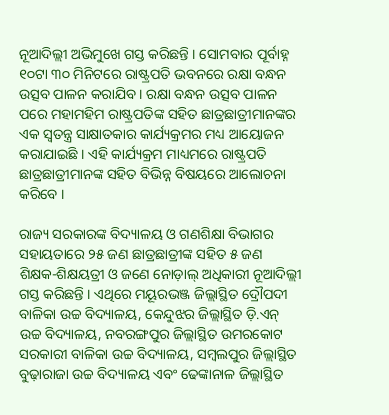ନୂଆଦିଲ୍ଲୀ ଅଭିମୁଖେ ଗସ୍ତ କରିଛନ୍ତି । ସୋମବାର ପୂର୍ବାହ୍ନ ୧୦ଟା ୩୦ ମିନିଟରେ ରାଷ୍ଟ୍ରପତି ଭବନରେ ରକ୍ଷା ବନ୍ଧନ ଉତ୍ସବ ପାଳନ କରାଯିବ । ରକ୍ଷା ବନ୍ଧନ ଉତ୍ସବ ପାଳନ ପରେ ମହାମହିମ ରାଷ୍ଟ୍ରପତିଙ୍କ ସହିତ ଛାତ୍ରଛାତ୍ରୀମାନଙ୍କର ଏକ ସ୍ଵତନ୍ତ୍ର ସାକ୍ଷାତକାର କାର୍ଯ୍ୟକ୍ରମର ମଧ୍ୟ ଆୟୋଜନ କରାଯାଇଛି । ଏହି କାର୍ଯ୍ୟକ୍ରମ ମାଧ୍ୟମରେ ରାଷ୍ଟ୍ରପତି ଛାତ୍ରଛାତ୍ରୀମାନଙ୍କ ସହିତ ବିଭିନ୍ନ ବିଷୟରେ ଆଲୋଚନା କରିବେ ।

ରାଜ୍ୟ ସରକାରଙ୍କ ବିଦ୍ୟାଳୟ ଓ ଗଣଶିକ୍ଷା ବିଭାଗର ସହାୟତାରେ ୨୫ ଜଣ ଛାତ୍ରଛାତ୍ରୀଙ୍କ ସହିତ ୫ ଜଣ ଶିକ୍ଷକ-ଶିକ୍ଷୟତ୍ରୀ ଓ ଜଣେ ନୋଡ଼ାଲ୍ ଅଧିକାରୀ ନୂଆଦିଲ୍ଲୀ ଗସ୍ତ କରିଛନ୍ତି । ଏଥିରେ ମୟୂରଭଞ୍ଜ ଜିଲ୍ଲାସ୍ଥିତ ଦ୍ରୌପଦୀ ବାଳିକା ଉଚ୍ଚ ବିଦ୍ୟାଳୟ, କେନ୍ଦୁଝର ଜିଲ୍ଲାସ୍ଥିତ ଡ଼ି.ଏନ୍ ଉଚ୍ଚ ବିଦ୍ୟାଳୟ, ନବରଙ୍ଗପୁର ଜିଲ୍ଲାସ୍ଥିତ ଉମରକୋଟ ସରକାରୀ ବାଳିକା ଉଚ୍ଚ ବିଦ୍ୟାଳୟ, ସମ୍ବଲପୁର ଜିଲ୍ଲାସ୍ଥିତ ବୁଢ଼ାରାଜା ଉଚ୍ଚ ବିଦ୍ୟାଳୟ ଏବଂ ଢେଙ୍କାନାଳ ଜିଲ୍ଲାସ୍ଥିତ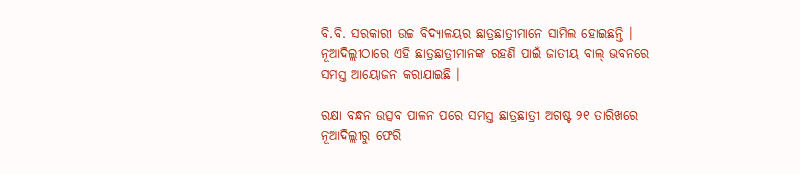ବି.ବି. ସରକାରୀ ଉଚ୍ଚ ବିଦ୍ୟାଳୟର ଛାତ୍ରଛାତ୍ରୀମାନେ ସାମିଲ ହୋଇଛନ୍ତି । ନୂଆଦିଲ୍ଲୀଠାରେ ଏହି ଛାତ୍ରଛାତ୍ରୀମାନଙ୍କ ରହଣି ପାଇଁ ଜାତୀୟ ବାଲ୍ ଭବନରେ ସମସ୍ତ ଆୟୋଜନ କରାଯାଇଛି ।

ରକ୍ଷା ବନ୍ଧନ ଉତ୍ସବ ପାଳନ ପରେ ସମସ୍ତ ଛାତ୍ରଛାତ୍ରୀ ଅଗଷ୍ଟ ୨୧ ତାରିଖରେ ନୂଆଦିଲ୍ଲୀରୁ ଫେରି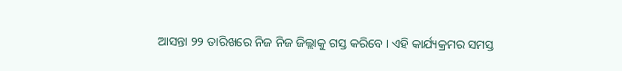ଆସନ୍ତା ୨୨ ତାରିଖରେ ନିଜ ନିଜ ଜିଲ୍ଲାକୁ ଗସ୍ତ କରିବେ । ଏହି କାର୍ଯ୍ୟକ୍ରମର ସମସ୍ତ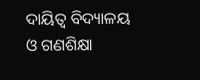ଦାୟିତ୍ଵ ବିଦ୍ୟାଳୟ ଓ ଗଣଶିକ୍ଷା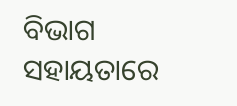ବିଭାଗ ସହାୟତାରେ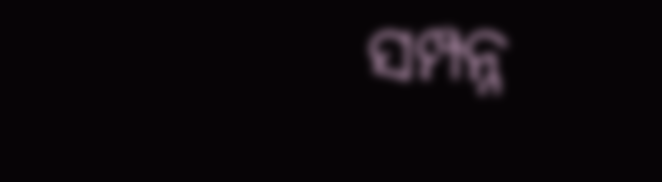ସମ୍ପନ୍ନ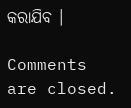କରାଯିବ ।

Comments are closed.